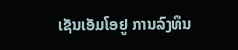ເຊັນເອັມໂອຢູ ການລົງທຶນ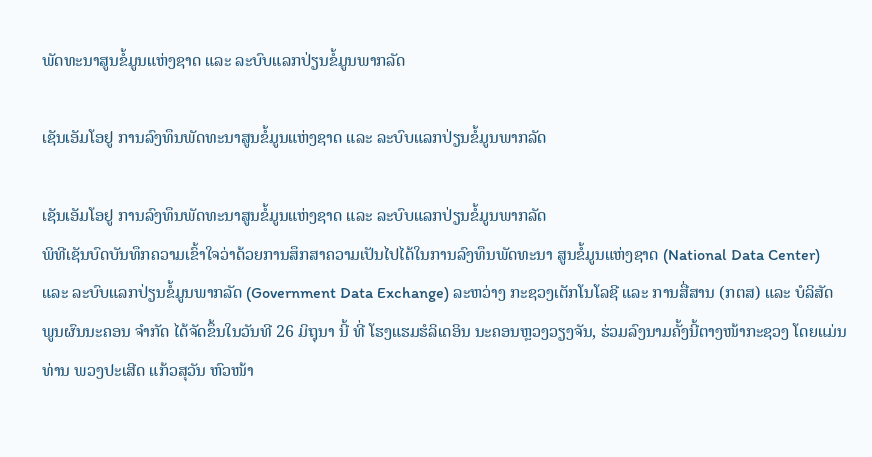ພັດທະນາສູນຂໍ້ມູນແຫ່ງຊາດ ແລະ ລະບົບແລກປ່ຽນຂໍ້ມູນພາກລັດ

ເຊັນເອັມໂອຢູ ການລົງທຶນພັດທະນາສູນຂໍ້ມູນແຫ່ງຊາດ ແລະ ລະບົບແລກປ່ຽນຂໍ້ມູນພາກລັດ

ເຊັນເອັມໂອຢູ ການລົງທຶນພັດທະນາສູນຂໍ້ມູນແຫ່ງຊາດ ແລະ ລະບົບແລກປ່ຽນຂໍ້ມູນພາກລັດ
ພິທີເຊັນບົດບັນທຶກຄວາມເຂົ້າໃຈວ່າດ້ວຍການສຶກສາຄວາມເປັນໄປໄດ້ໃນການລົງທຶນພັດທະນາ ສູນຂໍ້ມູນແຫ່ງຊາດ (National Data Center) ແລະ ລະບົບແລກປ່ຽນຂໍ້ມູນພາກລັດ (Government Data Exchange) ລະຫວ່າງ ກະຊວງເຕັກໂນໂລຊີ ແລະ ການສື່ສານ (ກຕສ) ແລະ ບໍລິສັດ ພູນຜົນນະຄອນ ຈຳກັດ ໄດ້ຈັດຂຶ້ນໃນວັນທີ 26 ມິຖຸນາ ນີ້ ທີ່ ໂຮງແຮມຮໍລິເດອິນ ນະຄອນຫຼວງວຽງຈັນ, ຮ່ວມລົງນາມຄັ້ງນີ້ຕາງໜ້າກະຊວງ ໂດຍແມ່ນ ທ່ານ ພວງປະເສີດ ແກ້ວສຸວັນ ຫົວໜ້າ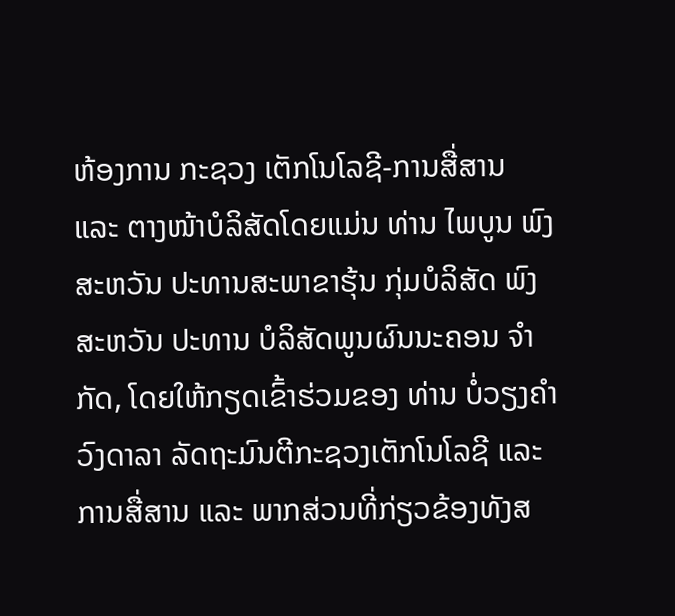ຫ້ອງການ ກະຊວງ ເຕັກໂນໂລຊີ-ການສື່ສານ ແລະ ຕາງໜ້າບໍລິສັດໂດຍແມ່ນ ທ່ານ ໄພບູນ ພົງສະຫວັນ ປະທານສະພາຂາຮຸ້ນ ກຸ່ມບໍລິສັດ ພົງສະຫວັນ ປະທານ ບໍລິສັດພູນຜົນນະຄອນ ຈຳກັດ, ໂດຍໃຫ້ກຽດເຂົ້າຮ່ວມຂອງ ທ່ານ ບໍ່ວຽງຄໍາ ວົງດາລາ ລັດຖະມົນຕີກະຊວງເຕັກໂນໂລຊີ ແລະ ການສື່ສານ ແລະ ພາກສ່ວນທີ່ກ່ຽວຂ້ອງທັງສ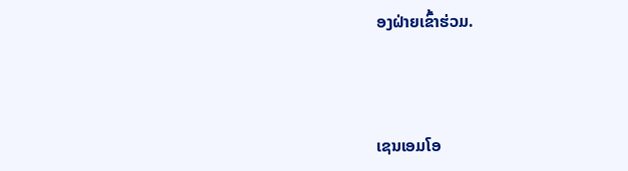ອງຝ່າຍເຂົ້າຮ່ວມ.



ເຊນເອມໂອ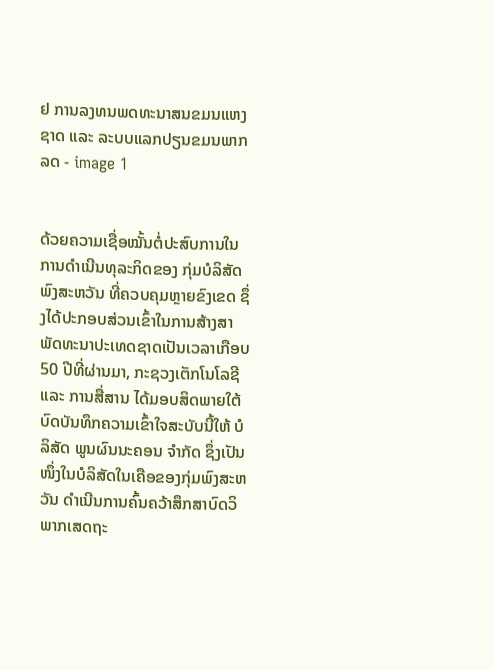ຢ ການລງທນພດທະນາສນຂມນແຫງຊາດ ແລະ ລະບບແລກປຽນຂມນພາກລດ - image 1


ດ້ວຍຄວາມເຊື່ອໝັ້ນຕໍ່ປະສົບການໃນການດໍາເນີນທຸລະກິດຂອງ ກຸ່ມບໍລິສັດ ພົງສະຫວັນ ທີ່ຄວບຄຸມຫຼາຍຂົງເຂດ ຊຶ່ງໄດ້ປະກອບສ່ວນເຂົ້າໃນການສ້າງສາພັດທະນາປະເທດຊາດເປັນເວລາເກືອບ 50 ປີທີ່ຜ່ານມາ, ກະຊວງເຕັກໂນໂລຊີ ແລະ ການສື່ສານ ໄດ້ມອບສິດພາຍໃຕ້ບົດບັນທຶກຄວາມເຂົ້າໃຈສະບັບນີ້ໃຫ້ ບໍລິສັດ ພູນຜົນນະຄອນ ຈໍາກັດ ຊຶ່ງເປັນໜຶ່ງໃນບໍລິສັດໃນເຄືອຂອງກຸ່ມພົງສະຫວັນ ດໍາເນີນການຄົ້ນຄວ້າສຶກສາບົດວິພາກເສດຖະ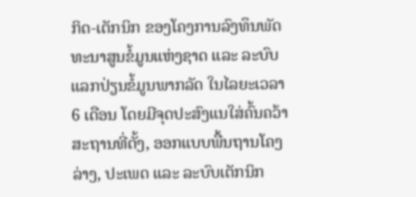ກິດ-ເຕັກນິກ ຂອງໂຄງການລົງທຶນພັດທະນາສູນຂໍ້ມູນແຫ່ງຊາດ ແລະ ລະບົບແລກປ່ຽນຂໍ້ມູນພາກລັດ ໃນໄລຍະເວລາ 6 ເດືອນ ໂດຍມີຈຸດປະສົງແນໃສ່ຄົ້ນຄວ້າສະຖານທີ່ຕັ້ງ, ອອກແບບພື້ນຖານໂຄງລ່າງ, ປະເພດ ແລະ ລະບົບເຕັກນິກ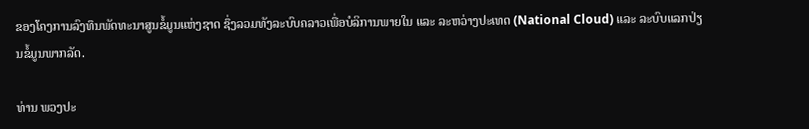ຂອງໂຄງການລົງທຶນພັດທະນາສູນຂໍ້ມູນແຫ່ງຊາດ ຊຶ່ງລວມທັງລະບົບຄລາວເພື່ອບໍລິການພາຍໃນ ແລະ ລະຫວ່າງປະເທດ (National Cloud) ແລະ ລະບົບແລກປ່ຽນຂໍ້ມູນພາກລັດ.

ທ່ານ ພວງປະ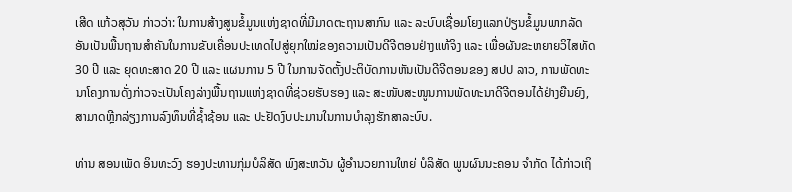ເສີດ ແກ້ວສຸວັນ ກ່າວວ່າ: ໃນການສ້າງສູນຂໍ້ມູນແຫ່ງຊາດທີ່ມີມາດຕະຖານສາກົນ ແລະ ລະບົບເຊື່ອມໂຍງແລກປ່ຽນຂໍ້ມູນພາກລັດ ອັນເປັນພື້ນຖານສໍາຄັນໃນການຂັບເຄື່ອນປະເທດໄປສູ່ຍຸກໃໝ່ຂອງຄວາມເປັນດີຈີຕອນຢ່າງແທ້ຈິງ ແລະ ເພື່ອຜັນຂະຫຍາຍວິໄສທັດ 30 ປີ ແລະ ຍຸດທະສາດ 20 ປີ ແລະ ແຜນການ 5 ປີ ໃນການຈັດຕັ້ງປະຕິບັດການຫັນເປັນດີຈີຕອນຂອງ ສປປ ລາວ, ການພັດທະນາໂຄງການດັ່ງກ່າວຈະເປັນໂຄງລ່າງພື້ນຖານແຫ່ງຊາດທີ່ຊ່ວຍຮັບຮອງ ແລະ ສະໜັບສະໜູນການພັດທະນາດີຈີຕອນໄດ້ຢ່າງຍືນຍົງ, ສາມາດຫຼີກລ່ຽງການລົງທຶນທີ່ຊໍ້າຊ້ອນ ແລະ ປະຢັດງົບປະມານໃນການບໍາລຸງຮັກສາລະບົບ.

ທ່ານ ສອນເພັດ ອິນທະວົງ ຮອງປະທານກຸ່ມບໍລິສັດ ພົງສະຫວັນ ຜູ້ອຳນວຍການໃຫຍ່ ບໍລິສັດ ພູນຜົນນະຄອນ ຈຳກັດ ໄດ້ກ່າວເຖິ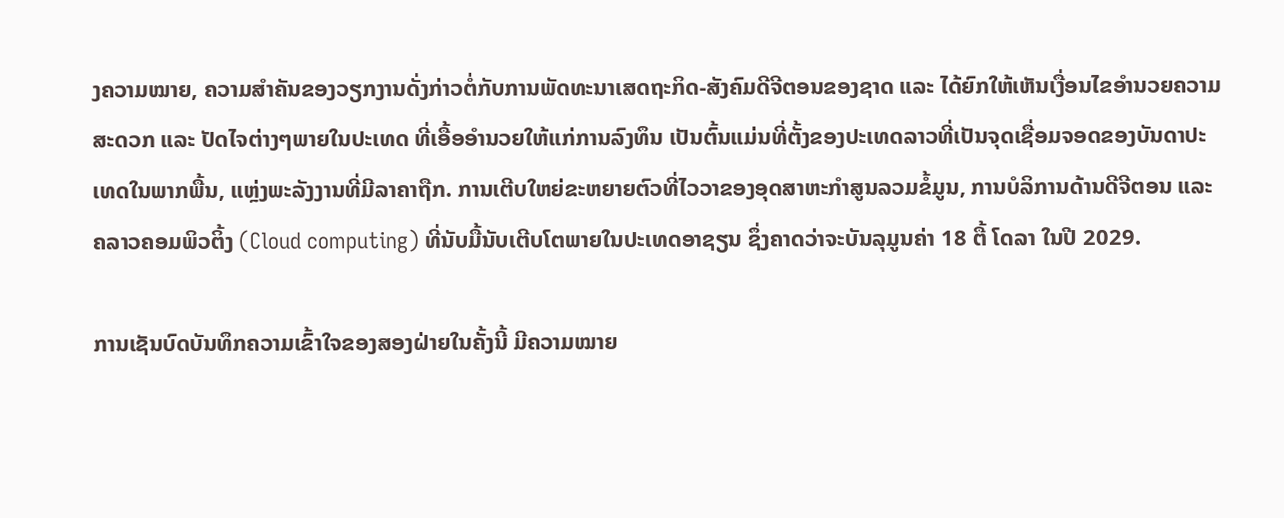ງຄວາມໝາຍ, ຄວາມສຳຄັນຂອງວຽກງານດັ່ງກ່າວຕໍ່ກັບການພັດທະນາເສດຖະກິດ-ສັງຄົມດີຈີຕອນຂອງຊາດ ແລະ ໄດ້ຍົກໃຫ້ເຫັນເງື່ອນໄຂອຳນວຍຄວາມສະດວກ ແລະ ປັດໄຈຕ່າງໆພາຍໃນປະເທດ ທີ່ເອື້ອອຳນວຍໃຫ້ແກ່ການລົງທຶນ ເປັນຕົ້ນແມ່ນທີ່ຕັ້ງຂອງປະເທດລາວທີ່ເປັນຈຸດເຊື່ອມຈອດຂອງບັນດາປະເທດໃນພາກພື້ນ, ແຫຼ່ງພະລັງງານທີ່ມີລາຄາຖືກ. ການເຕີບໃຫຍ່ຂະຫຍາຍຕົວທີ່ໄວວາຂອງອຸດສາຫະກໍາສູນລວມຂໍ້ມູນ, ການບໍລິການດ້ານດີຈີຕອນ ແລະ ຄລາວຄອມພິວຕິ້ງ (Cloud computing) ທີ່ນັບມື້ນັບເຕີບໂຕພາຍໃນປະເທດອາຊຽນ ຊຶ່ງຄາດວ່າຈະບັນລຸມູນຄ່າ 18 ຕື້ ໂດລາ ໃນປີ 2029.

ການເຊັນບົດບັນທຶກຄວາມເຂົ້າໃຈຂອງສອງຝ່າຍໃນຄັ້ງນີ້ ມີຄວາມໝາຍ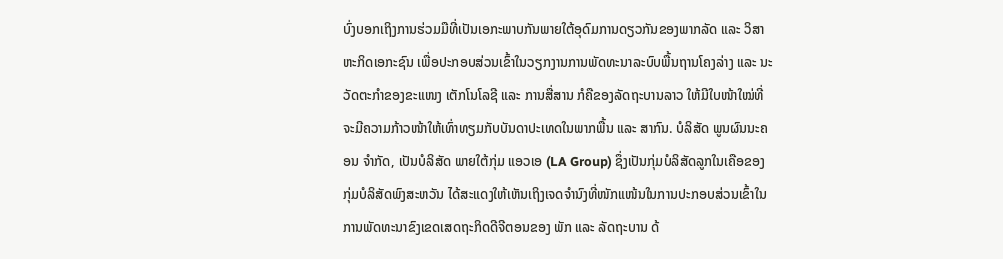ບົ່ງບອກເຖິງການຮ່ວມມືທີ່ເປັນເອກະພາບກັນພາຍໃຕ້ອຸດົມການດຽວກັນຂອງພາກລັດ ແລະ ວິສາຫະກິດເອກະຊົນ ເພື່ອປະກອບສ່ວນເຂົ້າໃນວຽກງານການພັດທະນາລະບົບພື້ນຖານໂຄງລ່າງ ແລະ ນະວັດຕະກຳຂອງຂະແໜງ ເຕັກໂນໂລຊີ ແລະ ການສື່ສານ ກໍຄືຂອງລັດຖະບານລາວ ໃຫ້ມີໃບໜ້າໃໝ່ທີ່ຈະມີຄວາມກ້າວໜ້າໃຫ້ເທົ່າທຽມກັບບັນດາປະເທດໃນພາກພື້ນ ແລະ ສາກົນ. ບໍລິສັດ ພູນຜົນນະຄອນ ຈຳກັດ, ເປັນບໍລິສັດ ພາຍໃຕ້ກຸ່ມ ແອວເອ (LA Group) ຊຶ່ງເປັນກຸ່ມບໍລິສັດລູກໃນເຄືອຂອງ ກຸ່ມບໍລິສັດພົງສະຫວັນ ໄດ້ສະແດງໃຫ້ເຫັນເຖິງເຈດຈຳນົງທີ່ໜັກແໜ້ນໃນການປະກອບສ່ວນເຂົ້າໃນການພັດທະນາຂົງເຂດເສດຖະກິດດີຈີຕອນຂອງ ພັກ ແລະ ລັດຖະບານ ດ້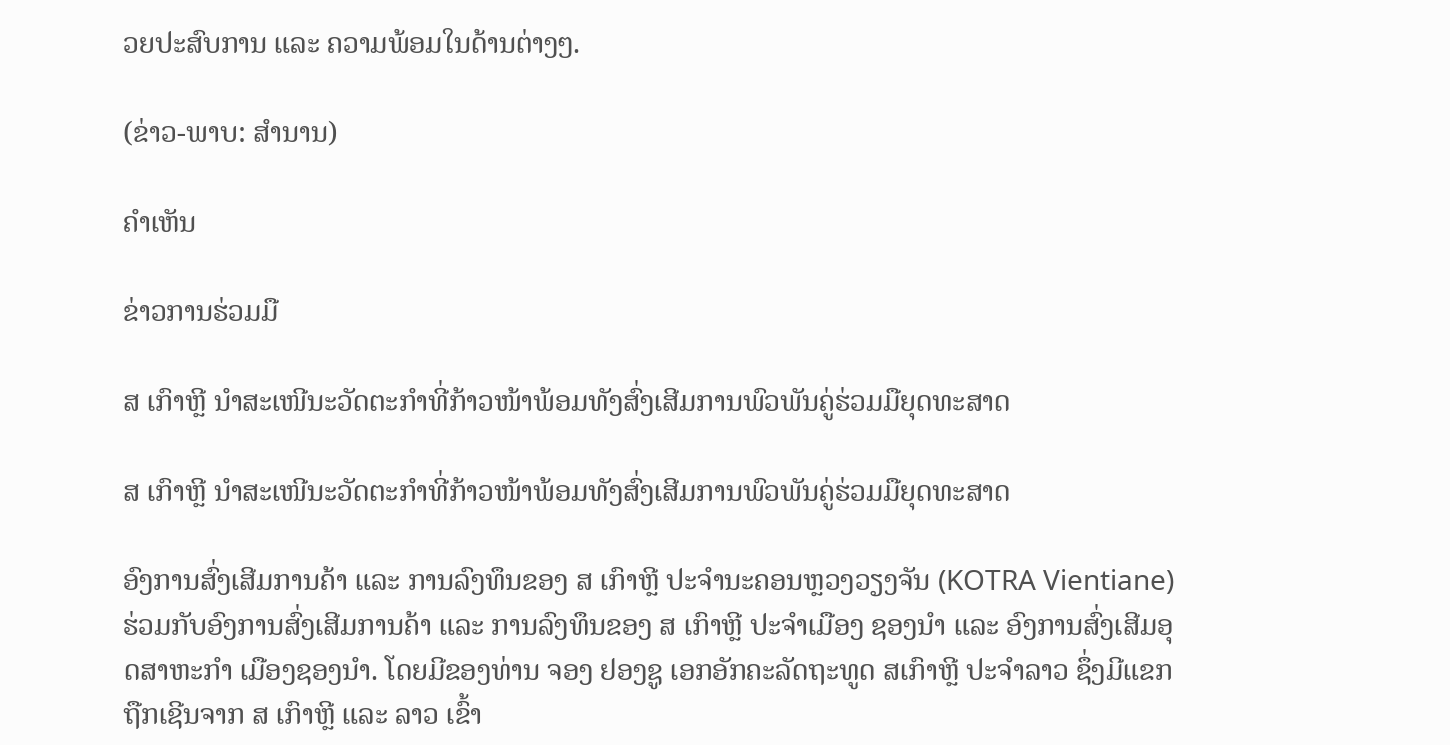ວຍປະສົບການ ແລະ ຄວາມພ້ອມໃນດ້ານຕ່າງໆ.

(ຂ່າວ-ພາບ: ສຳນານ)

ຄໍາເຫັນ

ຂ່າວການຮ່ວມມື

ສ ເກົາຫຼີ ນຳສະເໜີນະວັດຕະກຳທີ່ກ້າວໜ້າພ້ອມທັງສົ່ງເສີມການພົວພັນຄູ່ຮ່ວມມືຍຸດທະສາດ

ສ ເກົາຫຼີ ນຳສະເໜີນະວັດຕະກຳທີ່ກ້າວໜ້າພ້ອມທັງສົ່ງເສີມການພົວພັນຄູ່ຮ່ວມມືຍຸດທະສາດ

ອົງການສົ່ງເສີມການຄ້າ ແລະ ການລົງທຶນຂອງ ສ ເກົາຫຼີ ປະຈຳນະຄອນຫຼວງວຽງຈັນ (KOTRA Vientiane) ຮ່ວມກັບອົງການສົ່ງເສີມການຄ້າ ແລະ ການລົງທຶນຂອງ ສ ເກົາຫຼີ ປະຈຳເມືອງ ຊອງນຳ ແລະ ອົງການສົ່ງເສີມອຸດສາຫະກຳ ເມືອງຊອງນຳ. ໂດຍມີຂອງທ່ານ ຈອງ ຢອງຊູ ເອກອັກຄະລັດຖະທູດ ສເກົາຫຼີ ປະຈຳລາວ ຊຶ່ງມີແຂກຖືກເຊີນຈາກ ສ ເກົາຫຼີ ແລະ ລາວ ເຂົ້າ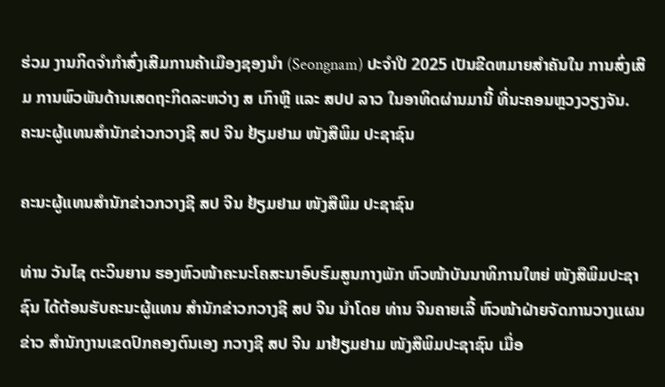ຮ່ວມ ງານກິດຈຳກຳສົ່ງເສີມການຄ້າເມືອງຊອງນຳ (Seongnam) ປະຈຳປີ 2025 ເປັນຂີດຫມາຍສຳຄັນໃນ ການສົ່ງເສີມ ການພົວພັນດ້ານເສດຖະກິດລະຫວ່າງ ສ ເກົາຫຼີ ແລະ ສປປ ລາວ ໃນອາທິດຜ່ານມານີ້ ທີ່ນະຄອນຫຼວງວຽງຈັນ.
ຄະນະຜູ້ແທນສຳນັກຂ່າວກວາງຊີ ສປ ຈີນ ຢ້ຽມຢາມ ໜັງສືພິມ ປະຊາຊົນ

ຄະນະຜູ້ແທນສຳນັກຂ່າວກວາງຊີ ສປ ຈີນ ຢ້ຽມຢາມ ໜັງສືພິມ ປະຊາຊົນ

ທ່ານ ວັນໄຊ ຕະວິນຍານ ຮອງຫົວໜ້າຄະນະໂຄສະນາອົບຮົມສູນກາງພັກ ຫົວໜ້າບັນນາທິການໃຫຍ່ ໜັງສືພິມປະຊາຊົນ ໄດ້ຕ້ອນຮັບຄະນະຜູ້ແທນ ສຳນັກຂ່າວກວາງຊີ ສປ ຈີນ ນຳໂດຍ ທ່ານ ຈີນຄາຍເລີ້ ຫົວໜ້າຝ່າຍຈັດການວາງແຜນຂ່າວ ສຳນັກງານເຂດປົກຄອງຕົນເອງ ກວາງຊີ ສປ ຈີນ ມາຢ້ຽມຢາມ ໜັງສືພິມປະຊາຊົນ ເມື່ອ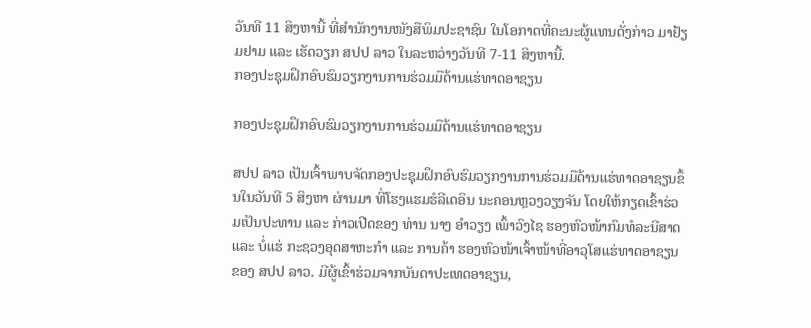ວັນທີ 11 ສິງຫານີ້ ທີ່ສຳນັກງານໜັງສືພິມປະຊາຊົນ ໃນໂອກາດທີ່ຄະນະຜູ້ແທນດັ່ງກ່າວ ມາຢ້ຽມຢາມ ແລະ ເຮັດວຽກ ສປປ ລາວ ໃນລະຫວ່າງວັນທີ 7-11 ສິງຫານີ້.
ກອງປະຊຸມຝຶກອົບຮົມວຽກງານການຮ່ວມມືດ້ານແຮ່ທາດອາຊຽນ

ກອງປະຊຸມຝຶກອົບຮົມວຽກງານການຮ່ວມມືດ້ານແຮ່ທາດອາຊຽນ

ສປປ ລາວ ເປັນເຈົ້າພາບຈັດກອງປະຊຸມຝຶກອົບຮົມວຽກງານການຮ່ວມມືດ້ານແຮ່ທາດອາຊຽນຂຶ້ນໃນວັນທີ 5 ສິງຫາ ຜ່ານມາ ທີ່ໂຮງແຮມຮໍລີເດອິນ ນະຄອນຫຼວງວຽງຈັນ ໂດຍໃຫ້ກຽດເຂົ້າຮ່ວມເປັນປະທານ ແລະ ກ່າວເປີດຂອງ ທ່ານ ນາງ ອໍາວຽງ ເພົ້າວົງໄຊ ຮອງຫົວໜ້າກົມທໍລະນີສາດ ແລະ ບໍ່ແຮ່ ກະຊວງອຸດສາຫະກໍາ ແລະ ການຄ້າ ຮອງຫົວໜ້າເຈົ້າໜ້າທີ່ອາວຸໂສແຮ່ທາດອາຊຽນ ຂອງ ສປປ ລາວ. ມີຜູ້ເຂົ້າຮ່ວມຈາກບັນດາປະເທດອາຊຽນ,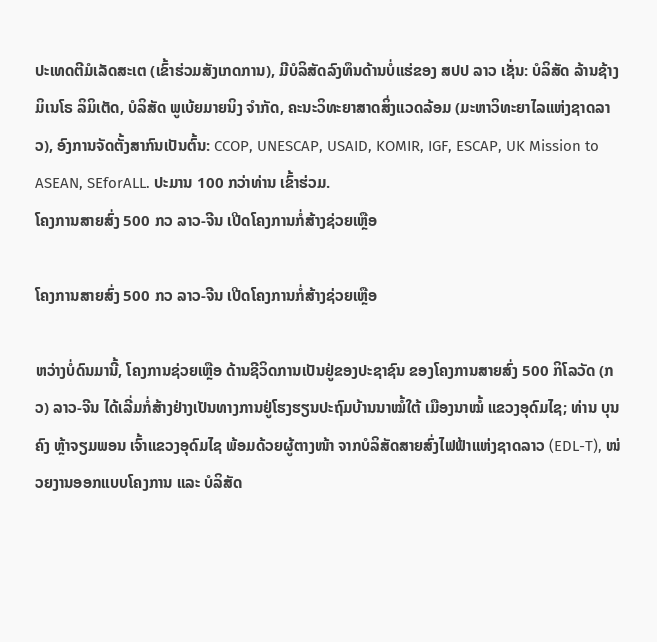ປະເທດຕີມໍເລັດສະເຕ (ເຂົ້າຮ່ວມສັງເກດການ), ມີບໍລິສັດລົງທຶນດ້ານບໍ່ແຮ່ຂອງ ສປປ ລາວ ເຊັ່ນ: ບໍລິສັດ ລ້ານຊ້າງມິເນໂຣ ລິມິເຕັດ, ບໍລິສັດ ພູເບ້ຍມາຍນິງ ຈໍາກັດ, ຄະນະວິທະຍາສາດສິ່ງແວດລ້ອມ (ມະຫາວິທະຍາໄລແຫ່ງຊາດລາວ), ອົງການຈັດຕັ້ງສາກົນເປັນຕົ້ນ: CCOP, UNESCAP, USAID, KOMIR, IGF, ESCAP, UK Mission to ASEAN, SEforALL. ປະມານ 100 ກວ່າທ່ານ ເຂົ້າຮ່ວມ.
ໂຄງການສາຍສົ່ງ 500 ກວ ລາວ-ຈີນ ເປີດໂຄງການກໍ່ສ້າງຊ່ວຍເຫຼືອ

ໂຄງການສາຍສົ່ງ 500 ກວ ລາວ-ຈີນ ເປີດໂຄງການກໍ່ສ້າງຊ່ວຍເຫຼືອ

ຫວ່າງບໍ່ດົນມານີ້, ໂຄງການຊ່ວຍເຫຼືອ ດ້ານຊີວິດການເປັນຢູ່ຂອງປະຊາຊົນ ຂອງໂຄງການສາຍສົ່ງ 500 ກິໂລວັດ (ກວ) ລາວ-ຈີນ ໄດ້ເລີ່ມກໍ່ສ້າງຢ່າງເປັນທາງການຢູ່ໂຮງຮຽນປະຖົມບ້ານນາໝໍ້ໃຕ້ ເມືອງນາໝໍ້ ແຂວງອຸດົມໄຊ; ທ່ານ ບຸນຄົງ ຫຼ້າຈຽມພອນ ເຈົ້າແຂວງອຸດົມໄຊ ພ້ອມດ້ວຍຜູ້ຕາງໜ້າ ຈາກບໍລິສັດສາຍສົ່ງໄຟຟ້າແຫ່ງຊາດລາວ (EDL-T), ໜ່ວຍງານອອກແບບໂຄງການ ແລະ ບໍລິສັດ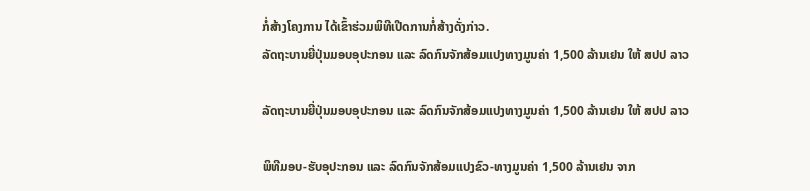ກໍ່ສ້າງໂຄງການ ໄດ້ເຂົ້າຮ່ວມພິທີເປີດການກໍ່ສ້າງດັ່ງກ່າວ.
ລັດຖະບານຍີ່ປຸ່ນມອບອຸປະກອນ ແລະ ລົດກົນຈັກສ້ອມແປງທາງມູນຄ່າ 1,500 ລ້ານເຢນ ໃຫ້ ສປປ ລາວ

ລັດຖະບານຍີ່ປຸ່ນມອບອຸປະກອນ ແລະ ລົດກົນຈັກສ້ອມແປງທາງມູນຄ່າ 1,500 ລ້ານເຢນ ໃຫ້ ສປປ ລາວ

ພິທີມອບ-ຮັບອຸປະກອນ ແລະ ລົດກົນຈັກສ້ອມແປງຂົວ-ທາງມູນຄ່າ 1,500 ລ້ານເຢນ ຈາກ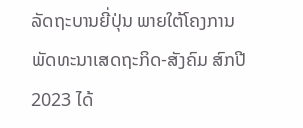ລັດຖະບານຍີ່ປຸ່ນ ພາຍໃຕ້ໂຄງການພັດທະນາເສດຖະກິດ-ສັງຄົມ ສົກປີ 2023 ໄດ້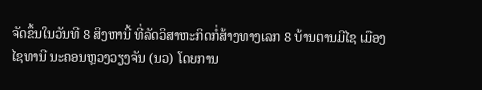ຈັດຂຶ້ນໃນວັນທີ 8 ສິງຫານີ້ ທີ່ລັດວິສາຫະກິດກໍ່ສ້າງທາງເລກ 8 ບ້ານຕານມີໄຊ ເມືອງໄຊທານີ ນະຄອນຫຼວງວຽງຈັນ (ນວ) ໂດຍການ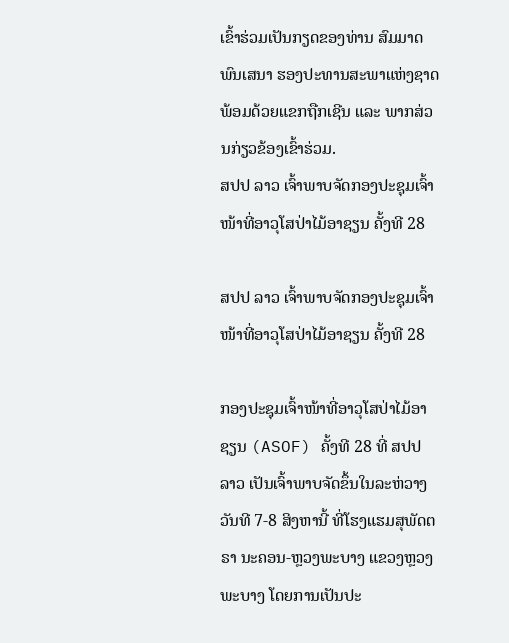ເຂົ້າຮ່ວມເປັນກຽດຂອງທ່ານ ສົມມາດ ພົນເສນາ ຮອງປະທານສະພາແຫ່ງຊາດ ພ້ອມດ້ວຍແຂກຖືກເຊີນ ແລະ ພາກສ່ວນກ່ຽວຂ້ອງເຂົ້າຮ່ວມ.
ສປປ ລາວ ເຈົ້າພາບຈັດກອງປະຊຸມເຈົ້າໜ້າທີ່ອາວຸໂສປ່າໄມ້ອາຊຽນ ຄັ້ງທີ 28

ສປປ ລາວ ເຈົ້າພາບຈັດກອງປະຊຸມເຈົ້າໜ້າທີ່ອາວຸໂສປ່າໄມ້ອາຊຽນ ຄັ້ງທີ 28

ກອງປະຊຸມເຈົ້າໜ້າທີ່ອາວຸໂສປ່າໄມ້ອາຊຽນ (ASOF) ຄັ້ງທີ 28 ທີ່ ສປປ ລາວ ເປັນເຈົ້າພາບຈັດຂຶ້ນໃນລະຫ່ວາງ ວັນທີ 7-8 ສິງຫານີ້ ທີ່ໂຮງແຮມສຸພັດຕຣາ ນະຄອນ-ຫຼວງພະບາງ ແຂວງຫຼວງພະບາງ ໂດຍການເປັນປະ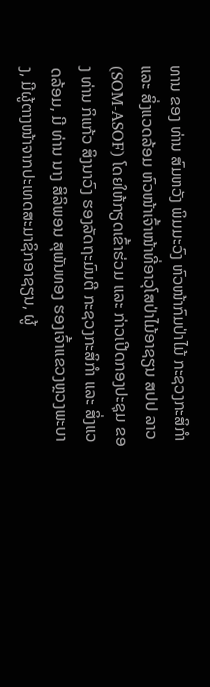ທານ ຂອງ ທ່ານ ສົມຫວັງ ພິມມະວົງ ຫົວໜ້າກົມປ່າໄມ້ ກະຊວງກະສິກໍາ ແລະ ສິ່ງແວດລ້ອມ ຫົວໜ້າເຈົ້າໜ້າທີ່ອາວຸໂສປ່າໄມ້ອາຊຽນ ສປປ ລາວ (SOM-ASOF) ໂດຍໃຫ້ກຽດເຂົ້າຮ່ວມ ແລະ ກ່າວເປີດກອງປະຊຸມ ຂອງ ທ່ານ ກິແກ້ວ ສິງນາວົງ ຮອງລັດຖະມົນຕີ ກະຊວງກະສິກຳ ແລະ ສິ່ງແວດລ້ອມ, ມີ ທ່ານ ນາງ ສິລິພອນ ສຸພັນທອງ ຮອງເຈົ້າແຂວງຫຼວງພະບາງ, ມີຜູ້ຕາງໜ້າຈາກປະເທດສະມາຊິກອາຊຽນ, ຜູ້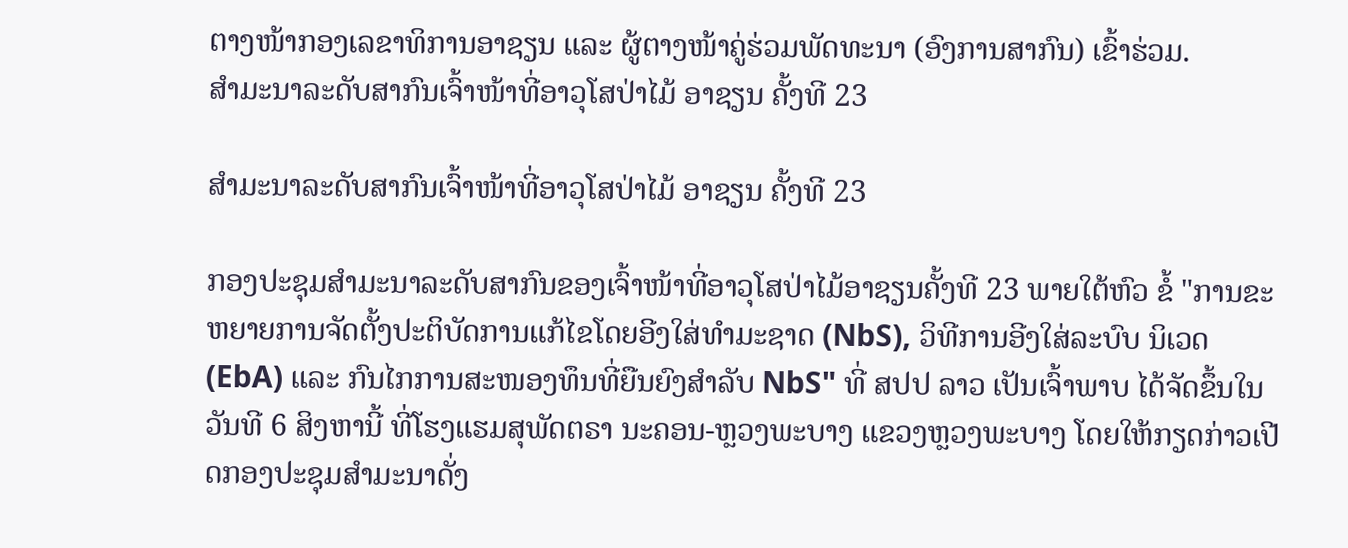ຕາງໜ້າກອງເລຂາທິການອາຊຽນ ແລະ ຜູ້ຕາງໜ້າຄູ່ຮ່ວມພັດທະນາ (ອົງການສາກົນ) ເຂົ້າຮ່ວມ.
ສໍາມະນາລະດັບສາກົນເຈົ້າໜ້າທີ່ອາວຸໂສປ່າໄມ້ ອາຊຽນ ຄັ້ງທີ 23

ສໍາມະນາລະດັບສາກົນເຈົ້າໜ້າທີ່ອາວຸໂສປ່າໄມ້ ອາຊຽນ ຄັ້ງທີ 23

ກອງປະຊຸມສໍາມະນາລະດັບສາກົນຂອງເຈົ້າໜ້າທີ່ອາວຸໂສປ່າໄມ້ອາຊຽນຄັ້ງທີ 23 ພາຍໃຕ້ຫົວ ຂໍ້ "ການຂະຫຍາຍການຈັດຕັ້ງປະຕິບັດການແກ້ໄຂໂດຍອີງໃສ່ທໍາມະຊາດ (NbS), ວິທີການອີງໃສ່ລະບົບ ນິເວດ (EbA) ແລະ ກົນໄກການສະໜອງທຶນທີ່ຍືນຍົງສໍາລັບ NbS" ທີ່ ສປປ ລາວ ເປັນເຈົ້າພາບ ໄດ້ຈັດຂຶ້ນໃນວັນທີ 6 ສິງຫານີ້ ທີ່ໂຮງແຮມສຸພັດຕຣາ ນະຄອນ-ຫຼວງພະບາງ ແຂວງຫຼວງພະບາງ ໂດຍໃຫ້ກຽດກ່າວເປີດກອງປະຊຸມສຳມະນາດັ່ງ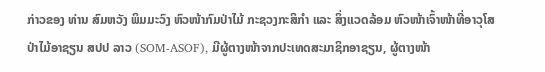ກ່າວຂອງ ທ່ານ ສົມຫວັງ ພິມມະວົງ ຫົວໜ້າກົມປ່າໄມ້ ກະຊວງກະສິກໍາ ແລະ ສິ່ງແວດລ້ອມ ຫົວໜ້າເຈົ້າໜ້າທີ່ອາວຸໂສປ່າໄມ້ອາຊຽນ ສປປ ລາວ (SOM-ASOF), ມີຜູ້ຕາງໜ້າຈາກປະເທດສະມາຊິກອາຊຽນ, ຜູ້ຕາງໜ້າ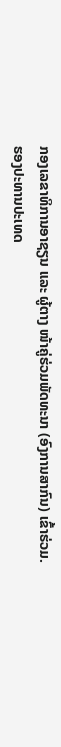ກອງເລຂາທິການອາຊຽນ ແລະ ຜູ້ຕາງ ໜ້າຄູ່ຮ່ວມພັດທະນາ (ອົງການສາກົນ) ເຂົ້າຮ່ວມ.
ຮອງປະທານປະເທດ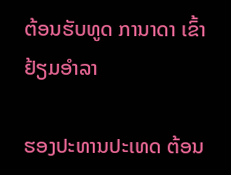ຕ້ອນຮັບທູດ ການາດາ ເຂົ້າຢ້ຽມອຳລາ

ຮອງປະທານປະເທດ ຕ້ອນ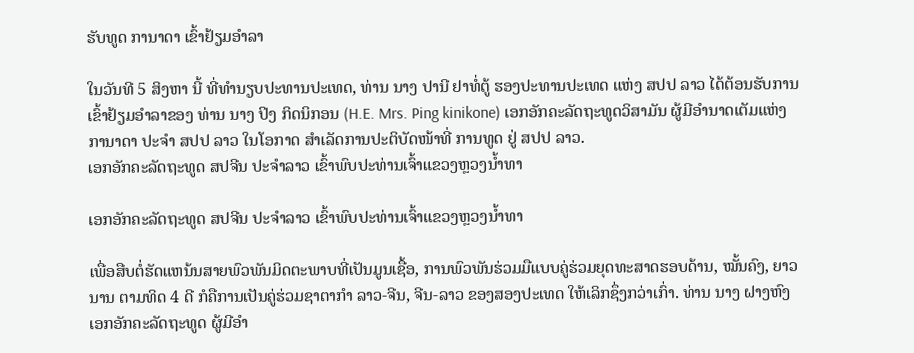ຮັບທູດ ການາດາ ເຂົ້າຢ້ຽມອຳລາ

ໃນວັນທີ 5 ສິງຫາ ນີ້ ທີ່ທຳນຽບປະທານປະເທດ, ທ່ານ ນາງ ປານີ ຢາທໍ່ຕູ້ ຮອງປະທານປະເທດ ແຫ່ງ ສປປ ລາວ ໄດ້ຕ້ອນຮັບການເຂົ້າຢ້ຽມອຳລາຂອງ ທ່ານ ນາງ ປິງ ກິດນິກອນ (H.E. Mrs. Ping kinikone) ເອກອັກຄະລັດຖະທູດວິສາມັນ ຜູ້ມີອຳນາດເຕັມແຫ່ງ ການາດາ ປະຈຳ ສປປ ລາວ ໃນໂອກາດ ສຳເລັດການປະຕິບັດໜ້າທີ່ ການທູດ ຢູ່ ສປປ ລາວ.
ເອກອັກຄະລັດຖະທູດ ສປຈີນ ປະຈຳລາວ ເຂົ້າພົບປະທ່ານເຈົ້າແຂວງຫຼວງນໍ້າທາ

ເອກອັກຄະລັດຖະທູດ ສປຈີນ ປະຈຳລາວ ເຂົ້າພົບປະທ່ານເຈົ້າແຂວງຫຼວງນໍ້າທາ

ເພື່ອສືບຕໍ່ຮັດແຫນ້ນສາຍພົວພັນມິດຕະພາບທີ່ເປັນມູນເຊື້ອ, ການພົວພັນຮ່ວມມືແບບຄູ່ຮ່ວມຍຸດທະສາດຮອບດ້ານ, ໝັ້ນຄົງ, ຍາວນານ ຕາມທິດ 4 ດີ ກໍຄືການເປັນຄູ່ຮ່ວມຊາຕາກຳ ລາວ-ຈີນ, ຈີນ-ລາວ ຂອງສອງປະເທດ ໃຫ້ເລິກຊຶ່ງກວ່າເກົ່າ. ທ່ານ ນາງ ຝາງຫົງ ເອກອັກຄະລັດຖະທູດ ຜູ້ມີອຳ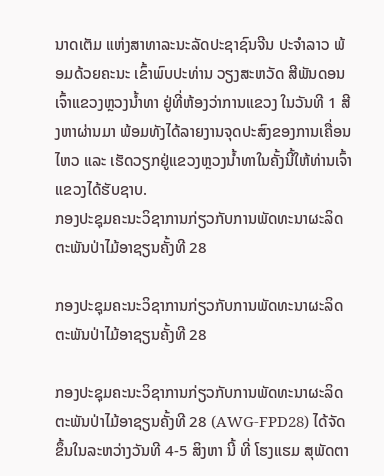ນາດເຕັມ ແຫ່ງສາທາລະນະລັດປະຊາຊົນຈີນ ປະຈຳລາວ ພ້ອມດ້ວຍຄະນະ ເຂົ້າພົບປະທ່ານ ວຽງສະຫວັດ ສີພັນດອນ ເຈົ້າແຂວງຫຼວງນໍ້າທາ ຢູ່ທີ່ຫ້ອງວ່າການແຂວງ ໃນວັນທີ 1 ສີງຫາຜ່ານມາ ພ້ອມທັງໄດ້ລາຍງານຈຸດປະສົງຂອງການເຄື່ອນໄຫວ ແລະ ເຮັດວຽກຢູ່ແຂວງຫຼວງນໍ້າທາໃນຄັ້ງນີ້ໃຫ້ທ່ານເຈົ້າແຂວງໄດ້ຮັບຊາບ.
ກອງປະຊຸມຄະນະວິຊາການກ່ຽວກັບການພັດທະນາຜະລິດຕະພັນປ່າໄມ້ອາຊຽນຄັ້ງທີ 28

ກອງປະຊຸມຄະນະວິຊາການກ່ຽວກັບການພັດທະນາຜະລິດຕະພັນປ່າໄມ້ອາຊຽນຄັ້ງທີ 28

ກອງປະຊຸມຄະນະວິຊາການກ່ຽວກັບການພັດທະນາຜະລິດຕະພັນປ່າໄມ້ອາຊຽນຄັ້ງທີ 28 (AWG-FPD28) ໄດ້ຈັດຂຶ້ນໃນລະຫວ່າງວັນທີ 4-5 ສິງຫາ ນີ້ ທີ່ ໂຮງແຮມ ສຸພັດຕາ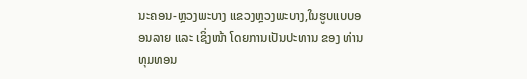ນະຄອນ-ຫຼວງພະບາງ ແຂວງຫຼວງພະບາງ,ໃນຮູບແບບອອນລາຍ ແລະ ເຊິ່ງໜ້າ ໂດຍການເປັນປະທານ ຂອງ ທ່ານ ທຸມທອນ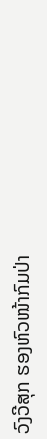ວົງວີສຸກ ຮອງຫົວໜ້າກົມປ່າ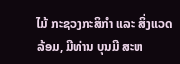ໄມ້ ກະຊວງກະສິກຳ ແລະ ສິ່ງແວດລ້ອມ, ມີທ່ານ ບຸນມີ ສະຫ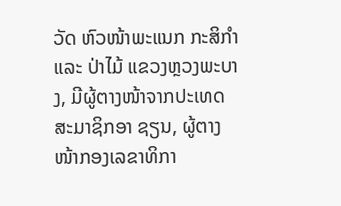ວັດ ຫົວໜ້າພະແນກ ກະສິກໍາ ແລະ ປ່າໄມ້ ແຂວງຫຼວງພະບາງ, ມີຜູ້ຕາງໜ້າຈາກປະເທດສະມາຊິກອາ ຊຽນ, ຜູ້ຕາງໜ້າກອງເລຂາທິກາ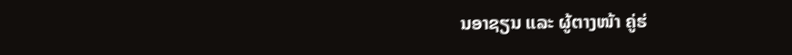ນອາຊຽນ ແລະ ຜູ້ຕາງໜ້າ ຄູ່ຮ່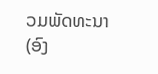ວມພັດທະນາ (ອົງ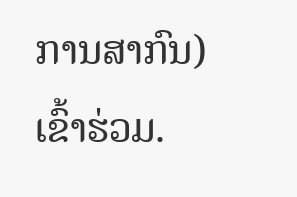ການສາກົນ) ເຂົ້າຮ່ວມ.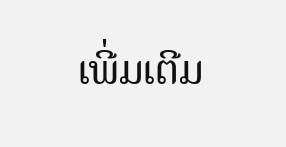ເພີ່ມເຕີມ